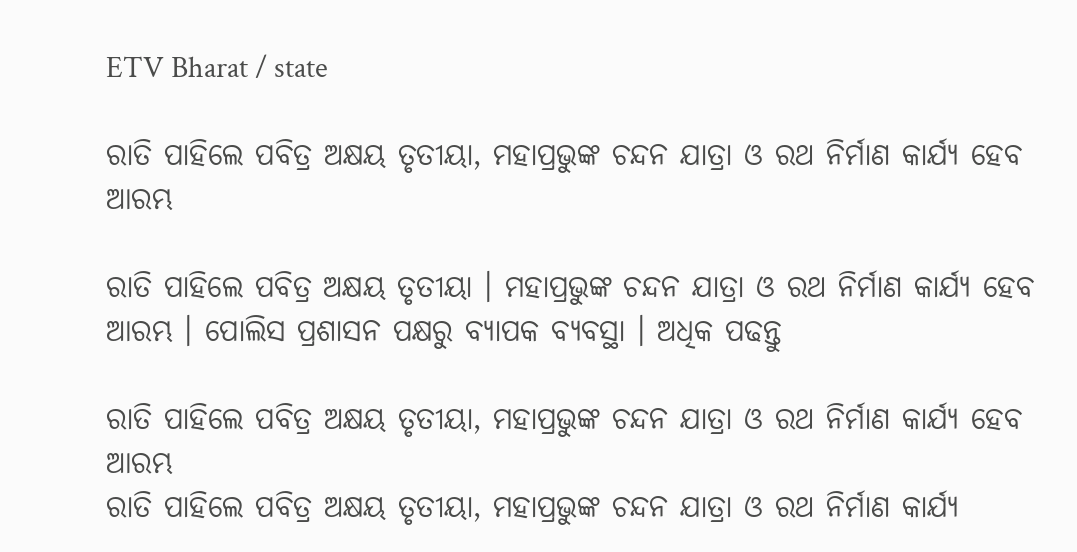ETV Bharat / state

ରାତି ପାହିଲେ ପବିତ୍ର ଅକ୍ଷୟ ତୃତୀୟା, ମହାପ୍ରଭୁଙ୍କ ଚନ୍ଦନ ଯାତ୍ରା ଓ ରଥ ନିର୍ମାଣ କାର୍ଯ୍ୟ ହେବ ଆରମ୍ଭ

ରାତି ପାହିଲେ ପବିତ୍ର ଅକ୍ଷୟ ତୃତୀୟା । ମହାପ୍ରଭୁଙ୍କ ଚନ୍ଦନ ଯାତ୍ରା ଓ ରଥ ନିର୍ମାଣ କାର୍ଯ୍ୟ ହେବ ଆରମ୍ଭ । ପୋଲିସ ପ୍ରଶାସନ ପକ୍ଷରୁ ବ୍ୟାପକ ବ୍ୟବସ୍ଥା । ଅଧିକ ପଢନ୍ତୁ

ରାତି ପାହିଲେ ପବିତ୍ର ଅକ୍ଷୟ ତୃତୀୟା, ମହାପ୍ରଭୁଙ୍କ ଚନ୍ଦନ ଯାତ୍ରା ଓ ରଥ ନିର୍ମାଣ କାର୍ଯ୍ୟ ହେବ ଆରମ୍ଭ
ରାତି ପାହିଲେ ପବିତ୍ର ଅକ୍ଷୟ ତୃତୀୟା, ମହାପ୍ରଭୁଙ୍କ ଚନ୍ଦନ ଯାତ୍ରା ଓ ରଥ ନିର୍ମାଣ କାର୍ଯ୍ୟ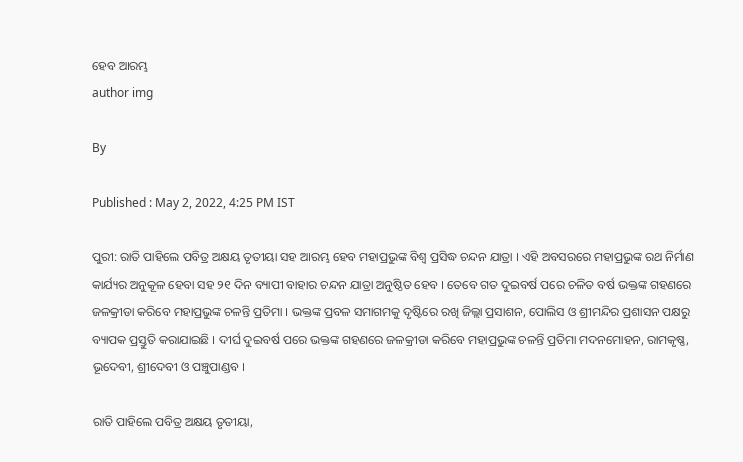ହେବ ଆରମ୍ଭ
author img

By

Published : May 2, 2022, 4:25 PM IST

ପୁରୀ: ରାତି ପାହିଲେ ପବିତ୍ର ଅକ୍ଷୟ ତୃତୀୟା ସହ ଆରମ୍ଭ ହେବ ମହାପ୍ରଭୁଙ୍କ ବିଶ୍ବ ପ୍ରସିଦ୍ଧ ଚନ୍ଦନ ଯାତ୍ରା । ଏହି ଅବସରରେ ମହାପ୍ରଭୁଙ୍କ ରଥ ନିର୍ମାଣ କାର୍ଯ୍ୟର ଅନୁକୂଳ ହେବା ସହ ୨୧ ଦିନ ବ୍ୟାପୀ ବାହାର ଚନ୍ଦନ ଯାତ୍ରା ଅନୁଷ୍ଠିତ ହେବ । ତେବେ ଗତ ଦୁଇବର୍ଷ ପରେ ଚଳିତ ବର୍ଷ ଭକ୍ତଙ୍କ ଗହଣରେ ଜଳକ୍ରୀଡା କରିବେ ମହାପ୍ରଭୁଙ୍କ ଚଳନ୍ତି ପ୍ରତିମା । ଭକ୍ତଙ୍କ ପ୍ରବଳ ସମାଗମକୁ ଦୃଷ୍ଟିରେ ରଖି ଜିଲ୍ଲା ପ୍ରସାଶନ, ପୋଲିସ ଓ ଶ୍ରୀମନ୍ଦିର ପ୍ରଶାସନ ପକ୍ଷରୁ ବ୍ୟାପକ ପ୍ରସ୍ତୁତି କରାଯାଇଛି । ଦୀର୍ଘ ଦୁଇବର୍ଷ ପରେ ଭକ୍ତଙ୍କ ଗହଣରେ ଜଳକ୍ରୀଡା କରିବେ ମହାପ୍ରଭୁଙ୍କ ଚଳନ୍ତି ପ୍ରତିମା ମଦନମୋହନ, ରାମକୃଷ୍ଣ, ଭୂଦେବୀ, ଶ୍ରୀଦେବୀ ଓ ପଞ୍ଚୁପାଣ୍ଡବ ।

ରାତି ପାହିଲେ ପବିତ୍ର ଅକ୍ଷୟ ତୃତୀୟା,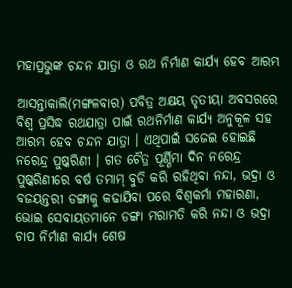ମହାପ୍ରଭୁଙ୍କ ଚନ୍ଦନ ଯାତ୍ରା ଓ ରଥ ନିର୍ମାଣ କାର୍ଯ୍ୟ ହେବ ଆରମ୍ଭ

ଆସନ୍ତାକାଲି(ମଙ୍ଗଳବାର) ପବିତ୍ର ଅକ୍ଷୟ ତୃତୀୟା ଅବସରରେ ବିଶ୍ବ ପ୍ରସିଦ୍ଧ ରଥଯାତ୍ରା ପାଇଁ ରଥନିର୍ମାଣ କାର୍ଯ୍ୟ ଅନୁକୂଳ ସହ ଆରମ୍ଭ ହେବ ଚନ୍ଦନ ଯାତ୍ରା । ଏଥିପାଇଁ ସଜେଇ ହୋଇଛି ନରେନ୍ଦ୍ର ପୁଷ୍କରିଣୀ । ଗତ ଚୈତ୍ର ପୂର୍ଣ୍ଣିମା ଦିନ ନରେନ୍ଦ୍ର ପୁଷ୍କରିଣୀରେ ବର୍ଷ ତମାମ୍ ବୁଡି କରି ରହିଥିବା ନନ୍ଦା, ଭଦ୍ରା ଓ ବଜୟନ୍ତରୀ ଡଙ୍ଗାକୁ କଢାଯିବା ପରେ ବିଶ୍ବକର୍ମା ମହାରଣା, ଭୋଇ ସେବାୟତମାନେ ଡଙ୍ଗା ମରାମତି କରି ନନ୍ଦା ଓ ଭଦ୍ରା ଚାପ ନିର୍ମାଣ କାର୍ଯ୍ୟ ଶେଷ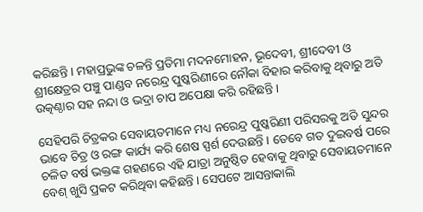କରିଛନ୍ତି । ମହାପ୍ରଭୁଙ୍କ ଚଳନ୍ତି ପ୍ରତିମା ମଦନମୋହନ, ଭୂଦେବୀ, ଶ୍ରୀଦେବୀ ଓ ଶ୍ରୀକ୍ଷେତ୍ରର ପଞ୍ଚୁ ପାଣ୍ଡବ ନରେନ୍ଦ୍ର ପୁଷ୍କରିଣୀରେ ନୌକା ବିହାର କରିବାକୁ ଥିବାରୁ ଅତି ଉତ୍କଣ୍ଠାର ସହ ନନ୍ଦା ଓ ଭଦ୍ରା ଚାପ ଅପେକ୍ଷା କରି ରହିଛନ୍ତି ।

ସେହିପରି ଚିତ୍ରକର ସେବାୟତମାନେ ମଧ୍ୟ ନରେନ୍ଦ୍ର ପୁଷ୍କରିଣୀ ପରିସରକୁ ଅତି ସୁନ୍ଦର ଭାବେ ଚିତ୍ର ଓ ରଙ୍ଗ କାର୍ଯ୍ୟ କରି ଶେଷ ସ୍ପର୍ଶ ଦେଉଛନ୍ତି । ତେବେ ଗତ ଦୁଇବର୍ଷ ପରେ ଚଳିତ ବର୍ଷ ଭକ୍ତଙ୍କ ଗହଣରେ ଏହି ଯାତ୍ରା ଅନୁଷ୍ଠିତ ହେବାକୁ ଥିବାରୁ ସେବାୟତମାନେ ବେଶ୍ ଖୁସି ପ୍ରକଟ କରିଥିବା କହିଛନ୍ତି । ‌ସେପଟେ ଆସନ୍ତାକାଲି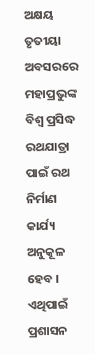ଅକ୍ଷୟ ତୃତୀୟା ଅବସରରେ ମହାପ୍ରଭୁଙ୍କ ବିଶ୍ବ ପ୍ରସିଦ୍ଧ ରଥଯାତ୍ରା ପାଇଁ ରଥ ନିର୍ମାଣ କାର୍ଯ୍ୟ ଅନୁକୂଳ ହେବ । ଏଥିପାଇଁ ପ୍ରଶାସନ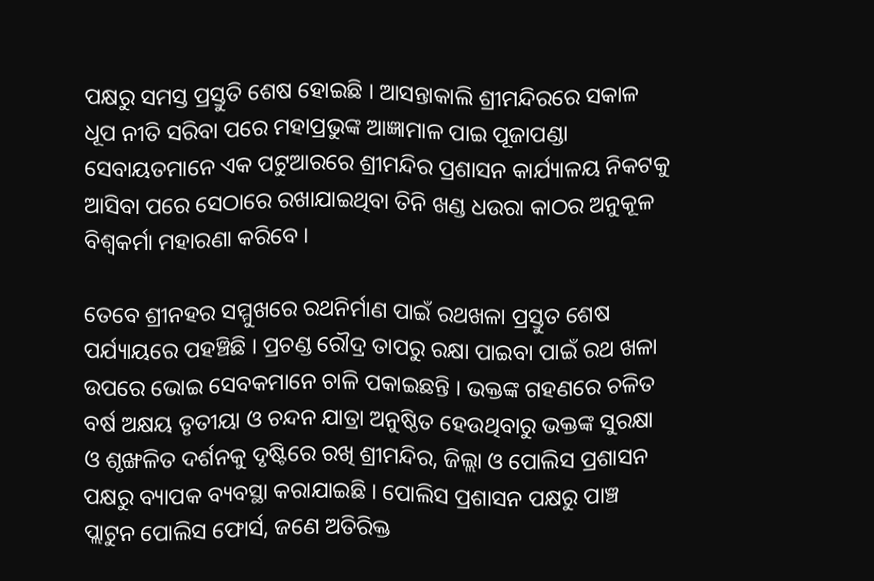ପକ୍ଷରୁ ସମସ୍ତ ପ୍ରସ୍ତୁତି ଶେଷ ହୋଇଛି । ଆସନ୍ତାକାଲି ଶ୍ରୀମନ୍ଦିରରେ ସକାଳ ଧୂପ ନୀତି ସରିବା ପରେ ମହାପ୍ରଭୁଙ୍କ ଆଜ୍ଞାମାଳ ପାଇ ପୂଜାପଣ୍ଡା ସେବାୟତମାନେ ଏକ ପଟୁଆରରେ ଶ୍ରୀମନ୍ଦିର ପ୍ରଶାସନ କାର୍ଯ୍ୟାଳୟ ନିକଟକୁ ଆସିବା ପରେ ସେଠାରେ ରଖାଯାଇଥିବା ତିନି ଖଣ୍ଡ ଧଉରା କାଠର ଅନୁକୂଳ ବିଶ୍ଵକର୍ମା ମହାରଣା କରିବେ ।

ତେବେ ଶ୍ରୀନହର ସମ୍ମୁଖରେ ରଥନିର୍ମାଣ ପାଇଁ ରଥଖଳା ପ୍ରସ୍ତୁତ ଶେଷ ପର୍ଯ୍ୟାୟରେ ପହଞ୍ଚିଛି । ପ୍ରଚଣ୍ଡ ରୌଦ୍ର ତାପରୁ ରକ୍ଷା ପାଇବା ପାଇଁ ରଥ ଖଳା ଉପରେ ଭୋଇ ସେବକମାନେ ଚାଳି ପକାଇଛନ୍ତି । ଭକ୍ତଙ୍କ ଗହଣରେ ଚଳିତ ବର୍ଷ ଅକ୍ଷୟ ତୃତୀୟା ଓ ଚନ୍ଦନ ଯାତ୍ରା ଅନୁଷ୍ଠିତ ହେଉଥିବାରୁ ଭକ୍ତଙ୍କ ସୁରକ୍ଷା ଓ ଶୃଙ୍ଖଳିତ ଦର୍ଶନକୁ ଦୃଷ୍ଟିରେ ରଖି ଶ୍ରୀମନ୍ଦିର, ଜିଲ୍ଲା ଓ ପୋଲିସ ପ୍ରଶାସନ ପକ୍ଷରୁ ବ୍ୟାପକ ବ୍ୟବସ୍ଥା କରାଯାଇଛି । ପୋଲିସ ପ୍ରଶାସନ ପକ୍ଷରୁ ପାଞ୍ଚ ପ୍ଲାଟୁନ ପୋଲିସ ଫୋର୍ସ, ଜଣେ ଅତିରିକ୍ତ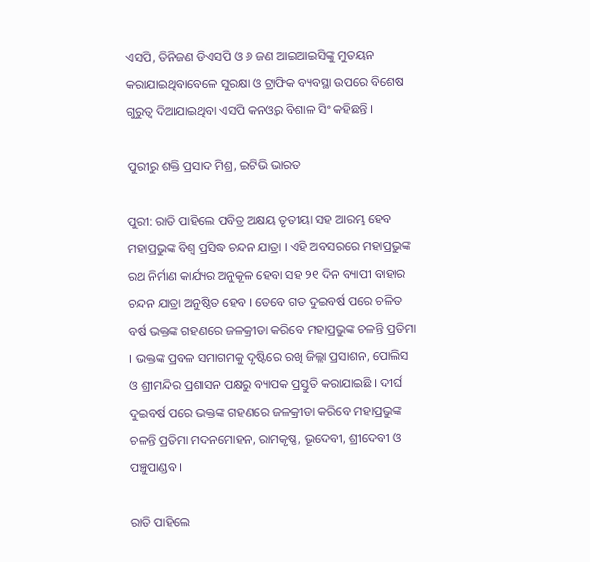ଏସପି, ତିନିଜଣ ଡିଏସପି ଓ ୬ ଜଣ ଆଇଆଇସିଙ୍କୁ ମୁତୟନ‌ କରାଯାଇଥିବାବେଳେ ସୁରକ୍ଷା ଓ ଟ୍ରାଫିକ ବ୍ୟବସ୍ଥା ଉପରେ ବିଶେଷ ଗୁରୁତ୍ୱ ଦିଆଯାଇଥିବା ଏସପି କନଓ୍ବର ବିଶାଳ ସିଂ କହିଛନ୍ତି ।

ପୁରୀରୁ ଶକ୍ତି ପ୍ରସାଦ ମିଶ୍ର, ଇଟିଭି ଭାରତ

ପୁରୀ: ରାତି ପାହିଲେ ପବିତ୍ର ଅକ୍ଷୟ ତୃତୀୟା ସହ ଆରମ୍ଭ ହେବ ମହାପ୍ରଭୁଙ୍କ ବିଶ୍ବ ପ୍ରସିଦ୍ଧ ଚନ୍ଦନ ଯାତ୍ରା । ଏହି ଅବସରରେ ମହାପ୍ରଭୁଙ୍କ ରଥ ନିର୍ମାଣ କାର୍ଯ୍ୟର ଅନୁକୂଳ ହେବା ସହ ୨୧ ଦିନ ବ୍ୟାପୀ ବାହାର ଚନ୍ଦନ ଯାତ୍ରା ଅନୁଷ୍ଠିତ ହେବ । ତେବେ ଗତ ଦୁଇବର୍ଷ ପରେ ଚଳିତ ବର୍ଷ ଭକ୍ତଙ୍କ ଗହଣରେ ଜଳକ୍ରୀଡା କରିବେ ମହାପ୍ରଭୁଙ୍କ ଚଳନ୍ତି ପ୍ରତିମା । ଭକ୍ତଙ୍କ ପ୍ରବଳ ସମାଗମକୁ ଦୃଷ୍ଟିରେ ରଖି ଜିଲ୍ଲା ପ୍ରସାଶନ, ପୋଲିସ ଓ ଶ୍ରୀମନ୍ଦିର ପ୍ରଶାସନ ପକ୍ଷରୁ ବ୍ୟାପକ ପ୍ରସ୍ତୁତି କରାଯାଇଛି । ଦୀର୍ଘ ଦୁଇବର୍ଷ ପରେ ଭକ୍ତଙ୍କ ଗହଣରେ ଜଳକ୍ରୀଡା କରିବେ ମହାପ୍ରଭୁଙ୍କ ଚଳନ୍ତି ପ୍ରତିମା ମଦନମୋହନ, ରାମକୃଷ୍ଣ, ଭୂଦେବୀ, ଶ୍ରୀଦେବୀ ଓ ପଞ୍ଚୁପାଣ୍ଡବ ।

ରାତି ପାହିଲେ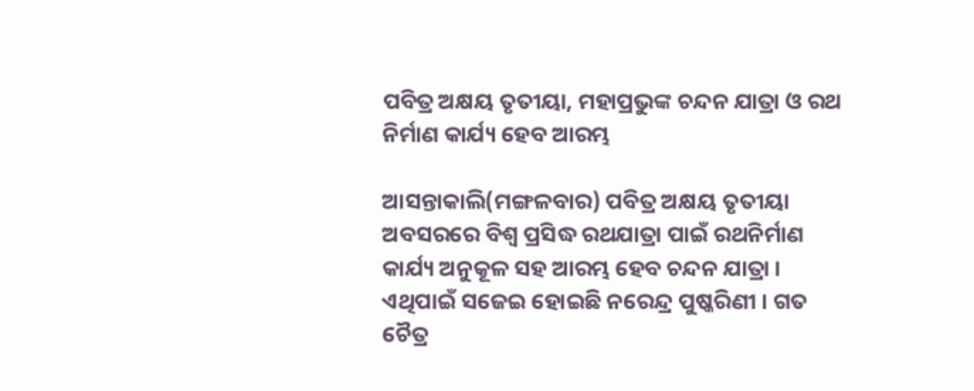ପବିତ୍ର ଅକ୍ଷୟ ତୃତୀୟା, ମହାପ୍ରଭୁଙ୍କ ଚନ୍ଦନ ଯାତ୍ରା ଓ ରଥ ନିର୍ମାଣ କାର୍ଯ୍ୟ ହେବ ଆରମ୍ଭ

ଆସନ୍ତାକାଲି(ମଙ୍ଗଳବାର) ପବିତ୍ର ଅକ୍ଷୟ ତୃତୀୟା ଅବସରରେ ବିଶ୍ବ ପ୍ରସିଦ୍ଧ ରଥଯାତ୍ରା ପାଇଁ ରଥନିର୍ମାଣ କାର୍ଯ୍ୟ ଅନୁକୂଳ ସହ ଆରମ୍ଭ ହେବ ଚନ୍ଦନ ଯାତ୍ରା । ଏଥିପାଇଁ ସଜେଇ ହୋଇଛି ନରେନ୍ଦ୍ର ପୁଷ୍କରିଣୀ । ଗତ ଚୈତ୍ର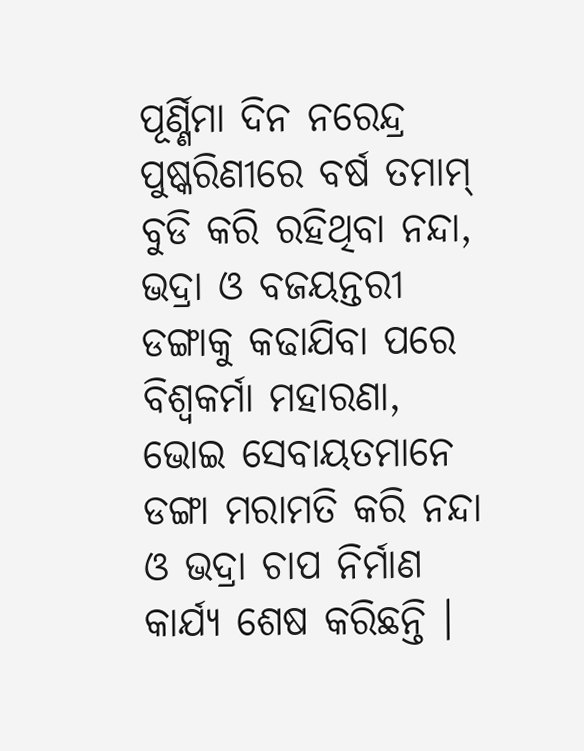ପୂର୍ଣ୍ଣିମା ଦିନ ନରେନ୍ଦ୍ର ପୁଷ୍କରିଣୀରେ ବର୍ଷ ତମାମ୍ ବୁଡି କରି ରହିଥିବା ନନ୍ଦା, ଭଦ୍ରା ଓ ବଜୟନ୍ତରୀ ଡଙ୍ଗାକୁ କଢାଯିବା ପରେ ବିଶ୍ବକର୍ମା ମହାରଣା, ଭୋଇ ସେବାୟତମାନେ ଡଙ୍ଗା ମରାମତି କରି ନନ୍ଦା ଓ ଭଦ୍ରା ଚାପ ନିର୍ମାଣ କାର୍ଯ୍ୟ ଶେଷ କରିଛନ୍ତି ।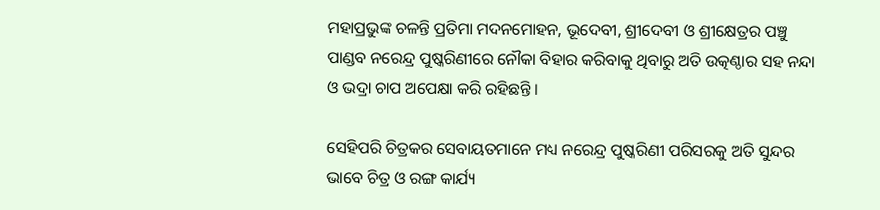ମହାପ୍ରଭୁଙ୍କ ଚଳନ୍ତି ପ୍ରତିମା ମଦନମୋହନ, ଭୂଦେବୀ, ଶ୍ରୀଦେବୀ ଓ ଶ୍ରୀକ୍ଷେତ୍ରର ପଞ୍ଚୁ ପାଣ୍ଡବ ନରେନ୍ଦ୍ର ପୁଷ୍କରିଣୀରେ ନୌକା ବିହାର କରିବାକୁ ଥିବାରୁ ଅତି ଉତ୍କଣ୍ଠାର ସହ ନନ୍ଦା ଓ ଭଦ୍ରା ଚାପ ଅପେକ୍ଷା କରି ରହିଛନ୍ତି ।

ସେହିପରି ଚିତ୍ରକର ସେବାୟତମାନେ ମଧ୍ୟ ନରେନ୍ଦ୍ର ପୁଷ୍କରିଣୀ ପରିସରକୁ ଅତି ସୁନ୍ଦର ଭାବେ ଚିତ୍ର ଓ ରଙ୍ଗ କାର୍ଯ୍ୟ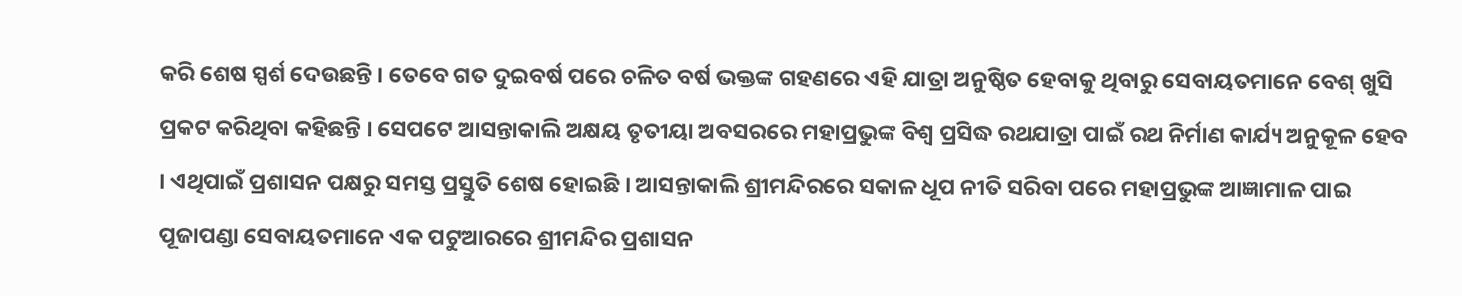କରି ଶେଷ ସ୍ପର୍ଶ ଦେଉଛନ୍ତି । ତେବେ ଗତ ଦୁଇବର୍ଷ ପରେ ଚଳିତ ବର୍ଷ ଭକ୍ତଙ୍କ ଗହଣରେ ଏହି ଯାତ୍ରା ଅନୁଷ୍ଠିତ ହେବାକୁ ଥିବାରୁ ସେବାୟତମାନେ ବେଶ୍ ଖୁସି ପ୍ରକଟ କରିଥିବା କହିଛନ୍ତି । ‌ସେପଟେ ଆସନ୍ତାକାଲି ଅକ୍ଷୟ ତୃତୀୟା ଅବସରରେ ମହାପ୍ରଭୁଙ୍କ ବିଶ୍ବ ପ୍ରସିଦ୍ଧ ରଥଯାତ୍ରା ପାଇଁ ରଥ ନିର୍ମାଣ କାର୍ଯ୍ୟ ଅନୁକୂଳ ହେବ । ଏଥିପାଇଁ ପ୍ରଶାସନ ପକ୍ଷରୁ ସମସ୍ତ ପ୍ରସ୍ତୁତି ଶେଷ ହୋଇଛି । ଆସନ୍ତାକାଲି ଶ୍ରୀମନ୍ଦିରରେ ସକାଳ ଧୂପ ନୀତି ସରିବା ପରେ ମହାପ୍ରଭୁଙ୍କ ଆଜ୍ଞାମାଳ ପାଇ ପୂଜାପଣ୍ଡା ସେବାୟତମାନେ ଏକ ପଟୁଆରରେ ଶ୍ରୀମନ୍ଦିର ପ୍ରଶାସନ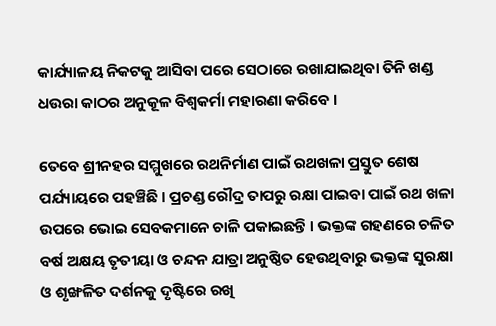କାର୍ଯ୍ୟାଳୟ ନିକଟକୁ ଆସିବା ପରେ ସେଠାରେ ରଖାଯାଇଥିବା ତିନି ଖଣ୍ଡ ଧଉରା କାଠର ଅନୁକୂଳ ବିଶ୍ଵକର୍ମା ମହାରଣା କରିବେ ।

ତେବେ ଶ୍ରୀନହର ସମ୍ମୁଖରେ ରଥନିର୍ମାଣ ପାଇଁ ରଥଖଳା ପ୍ରସ୍ତୁତ ଶେଷ ପର୍ଯ୍ୟାୟରେ ପହଞ୍ଚିଛି । ପ୍ରଚଣ୍ଡ ରୌଦ୍ର ତାପରୁ ରକ୍ଷା ପାଇବା ପାଇଁ ରଥ ଖଳା ଉପରେ ଭୋଇ ସେବକମାନେ ଚାଳି ପକାଇଛନ୍ତି । ଭକ୍ତଙ୍କ ଗହଣରେ ଚଳିତ ବର୍ଷ ଅକ୍ଷୟ ତୃତୀୟା ଓ ଚନ୍ଦନ ଯାତ୍ରା ଅନୁଷ୍ଠିତ ହେଉଥିବାରୁ ଭକ୍ତଙ୍କ ସୁରକ୍ଷା ଓ ଶୃଙ୍ଖଳିତ ଦର୍ଶନକୁ ଦୃଷ୍ଟିରେ ରଖି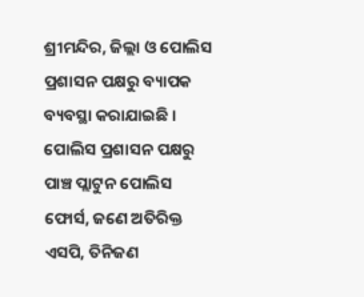ଶ୍ରୀମନ୍ଦିର, ଜିଲ୍ଲା ଓ ପୋଲିସ ପ୍ରଶାସନ ପକ୍ଷରୁ ବ୍ୟାପକ ବ୍ୟବସ୍ଥା କରାଯାଇଛି । ପୋଲିସ ପ୍ରଶାସନ ପକ୍ଷରୁ ପାଞ୍ଚ ପ୍ଲାଟୁନ ପୋଲିସ ଫୋର୍ସ, ଜଣେ ଅତିରିକ୍ତ ଏସପି, ତିନିଜଣ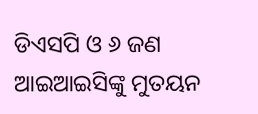ଡିଏସପି ଓ ୬ ଜଣ ଆଇଆଇସିଙ୍କୁ ମୁତୟନ‌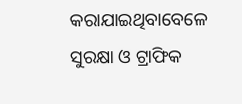କରାଯାଇଥିବାବେଳେ ସୁରକ୍ଷା ଓ ଟ୍ରାଫିକ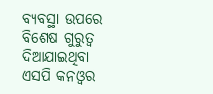ବ୍ୟବସ୍ଥା ଉପରେ ବିଶେଷ ଗୁରୁତ୍ୱ ଦିଆଯାଇଥିବା ଏସପି କନଓ୍ବର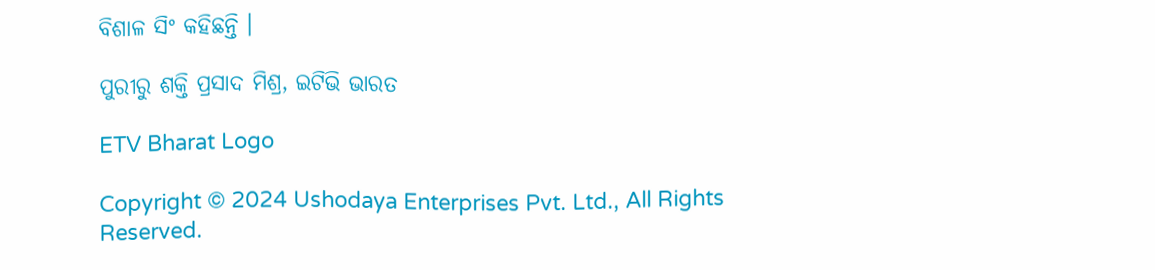ବିଶାଳ ସିଂ କହିଛନ୍ତି ।

ପୁରୀରୁ ଶକ୍ତି ପ୍ରସାଦ ମିଶ୍ର, ଇଟିଭି ଭାରତ

ETV Bharat Logo

Copyright © 2024 Ushodaya Enterprises Pvt. Ltd., All Rights Reserved.